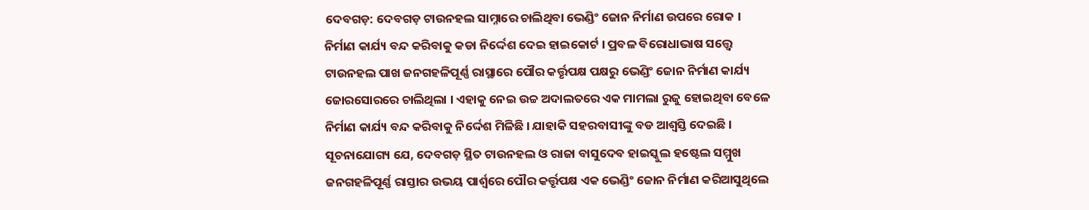ଦେବଗଡ଼: ଦେବଗଡ଼ ଟାଉନହଲ ସାମ୍ନାରେ ଚାଲିଥିବା ଭେଣ୍ଡିଂ ଜୋନ ନିର୍ମାଣ ଉପରେ ରୋକ । ନିର୍ମାଣ କାର୍ଯ୍ୟ ବନ୍ଦ କରିବାକୁ କଡା ନିର୍ଦ୍ଦେଶ ଦେଇ ହାଇକୋର୍ଟ । ପ୍ରବଳ ବିରୋଧାଭାଷ ସତ୍ତ୍ବେ ଟାଉନହଲ ପାଖ ଜନଗହଳିପୂର୍ଣ୍ଣ ରାସ୍ଥାରେ ପୌର କର୍ତ୍ତୃପକ୍ଷ ପକ୍ଷରୁ ଭେଣ୍ଡିଂ ଜୋନ ନିର୍ମାଣ କାର୍ଯ୍ୟ ଜୋରସୋରରେ ଚାଲିଥିଲା । ଏହାକୁ ନେଇ ଉଚ୍ଚ ଅଦାଲତରେ ଏକ ମାମଲା ରୁଜୁ ହୋଇଥିବା ବେଳେ ନିର୍ମାଣ କାର୍ଯ୍ୟ ବନ୍ଦ କରିବାକୁ ନିର୍ଦ୍ଦେଶ ମିଳିଛି । ଯାହାକି ସହରବାସୀଙ୍କୁ ବଡ ଆଶ୍ବସ୍ତି ଦେଇଛି ।
ସୂଚନାଯୋଗ୍ୟ ଯେ, ଦେବଗଡ଼ ସ୍ଥିତ ଟାଉନହଲ ଓ ରାଜା ବାସୁଦେବ ହାଇସ୍କୁଲ ହଷ୍ଟେଲ ସମ୍ମୁଖ ଜନଗହଳିପୂର୍ଣ୍ଣ ରାସ୍ତାର ଉଭୟ ପାର୍ଶ୍ବରେ ପୌର କର୍ତ୍ତୃପକ୍ଷ ଏକ ଭେଣ୍ଡିଂ ଜୋନ ନିର୍ମାଣ କରିଆସୁଥିଲେ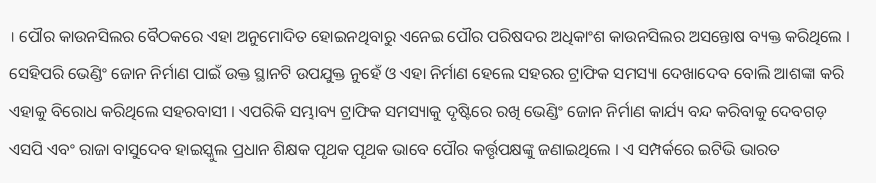। ପୌର କାଉନସିଲର ବୈଠକରେ ଏହା ଅନୁମୋଦିତ ହୋଇନଥିବାରୁ ଏନେଇ ପୌର ପରିଷଦର ଅଧିକାଂଶ କାଉନସିଲର ଅସନ୍ତୋଷ ବ୍ୟକ୍ତ କରିଥିଲେ । ସେହିପରି ଭେଣ୍ଡିଂ ଜୋନ ନିର୍ମାଣ ପାଇଁ ଉକ୍ତ ସ୍ଥାନଟି ଉପଯୁକ୍ତ ନୁହେଁ ଓ ଏହା ନିର୍ମାଣ ହେଲେ ସହରର ଟ୍ରାଫିକ ସମସ୍ୟା ଦେଖାଦେବ ବୋଲି ଆଶଙ୍କା କରି ଏହାକୁ ବିରୋଧ କରିଥିଲେ ସହରବାସୀ । ଏପରିକି ସମ୍ଭାବ୍ୟ ଟ୍ରାଫିକ ସମସ୍ୟାକୁ ଦୃଷ୍ଟିରେ ରଖି ଭେଣ୍ଡିଂ ଜୋନ ନିର୍ମାଣ କାର୍ଯ୍ୟ ବନ୍ଦ କରିବାକୁ ଦେବଗଡ଼ ଏସପି ଏବଂ ରାଜା ବାସୁଦେବ ହାଇସ୍କୁଲ ପ୍ରଧାନ ଶିକ୍ଷକ ପୃଥକ ପୃଥକ ଭାବେ ପୌର କର୍ତ୍ତୃପକ୍ଷଙ୍କୁ ଜଣାଇଥିଲେ । ଏ ସମ୍ପର୍କରେ ଇଟିଭି ଭାରତ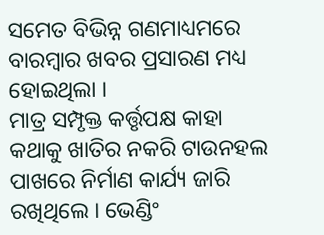ସମେତ ବିଭିନ୍ନ ଗଣମାଧ୍ୟମରେ ବାରମ୍ବାର ଖବର ପ୍ରସାରଣ ମଧ୍ୟ ହୋଇଥିଲା ।
ମାତ୍ର ସମ୍ପୃକ୍ତ କର୍ତ୍ତୃପକ୍ଷ କାହା କଥାକୁ ଖାତିର ନକରି ଟାଉନହଲ ପାଖରେ ନିର୍ମାଣ କାର୍ଯ୍ୟ ଜାରି ରଖିଥିଲେ । ଭେଣ୍ଡିଂ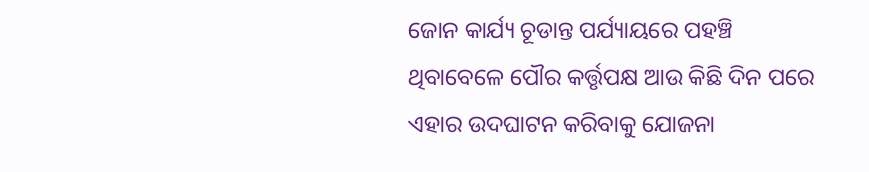ଜୋନ କାର୍ଯ୍ୟ ଚୂଡାନ୍ତ ପର୍ଯ୍ୟାୟରେ ପହଞ୍ଚି ଥିବାବେଳେ ପୌର କର୍ତ୍ତୃପକ୍ଷ ଆଉ କିଛି ଦିନ ପରେ ଏହାର ଉଦଘାଟନ କରିବାକୁ ଯୋଜନା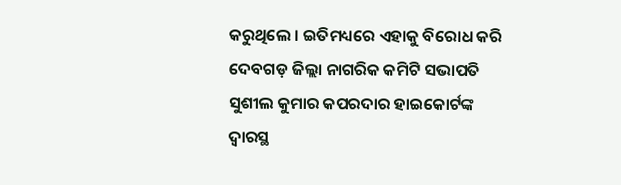କରୁଥିଲେ । ଇତିମଧ୍ୟରେ ଏହାକୁ ବିରୋଧ କରି ଦେବଗଡ଼ ଜିଲ୍ଲା ନାଗରିକ କମିଟି ସଭାପତି ସୁଶୀଲ କୁମାର କପରଦାର ହାଇକୋର୍ଟଙ୍କ ଦ୍ବାରସ୍ଥ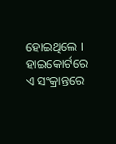ହୋଇଥିଲେ । ହାଇକୋର୍ଟରେ ଏ ସଂକ୍ରାନ୍ତରେ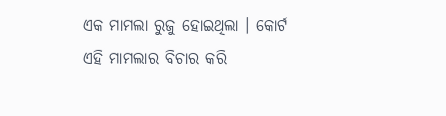ଏକ ମାମଲା ରୁଜୁ ହୋଇଥିଲା । କୋର୍ଟ ଏହି ମାମଲାର ବିଚାର କରି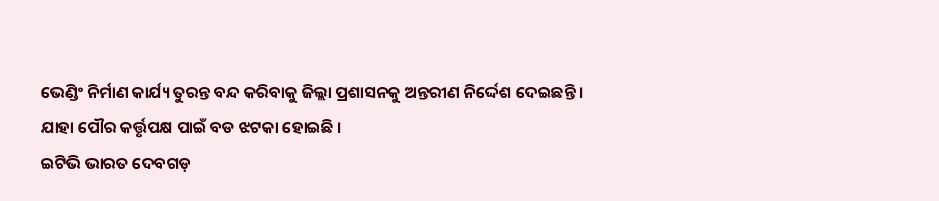ଭେଣ୍ଡିଂ ନିର୍ମାଣ କାର୍ଯ୍ୟ ତୁରନ୍ତ ବନ୍ଦ କରିବାକୁ ଜିଲ୍ଲା ପ୍ରଶାସନକୁ ଅନ୍ତରୀଣ ନିର୍ଦ୍ଦେଶ ଦେଇଛନ୍ତି । ଯାହା ପୌର କର୍ତ୍ତୃପକ୍ଷ ପାଇଁ ବଡ ଝଟକା ହୋଇଛି ।
ଇଟିଭି ଭାରତ ଦେବଗଡ଼